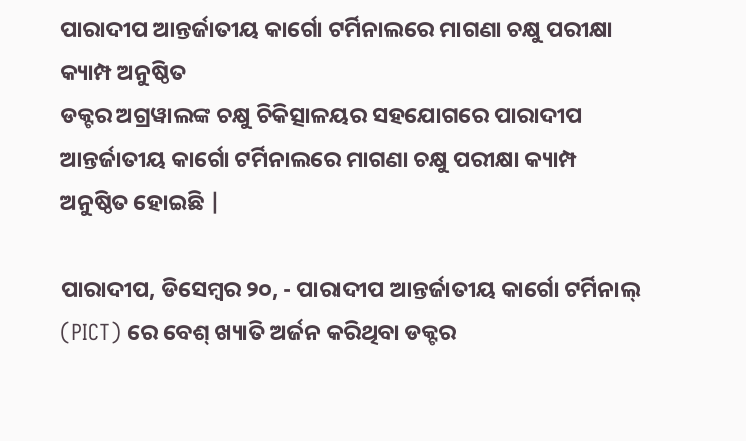ପାରାଦୀପ ଆନ୍ତର୍ଜାତୀୟ କାର୍ଗୋ ଟର୍ମିନାଲରେ ମାଗଣା ଚକ୍ଷୁ ପରୀକ୍ଷା କ୍ୟାମ୍ପ ଅନୁଷ୍ଠିତ
ଡକ୍ଟର ଅଗ୍ରୱାଲଙ୍କ ଚକ୍ଷୁ ଚିକିତ୍ସାଳୟର ସହଯୋଗରେ ପାରାଦୀପ ଆନ୍ତର୍ଜାତୀୟ କାର୍ଗୋ ଟର୍ମିନାଲରେ ମାଗଣା ଚକ୍ଷୁ ପରୀକ୍ଷା କ୍ୟାମ୍ପ ଅନୁଷ୍ଠିତ ହୋଇଛି |

ପାରାଦୀପ, ଡିସେମ୍ବର ୨୦, - ପାରାଦୀପ ଆନ୍ତର୍ଜାତୀୟ କାର୍ଗୋ ଟର୍ମିନାଲ୍ (PICT) ରେ ବେଶ୍ ଖ୍ୟାତି ଅର୍ଜନ କରିଥିବା ଡକ୍ଟର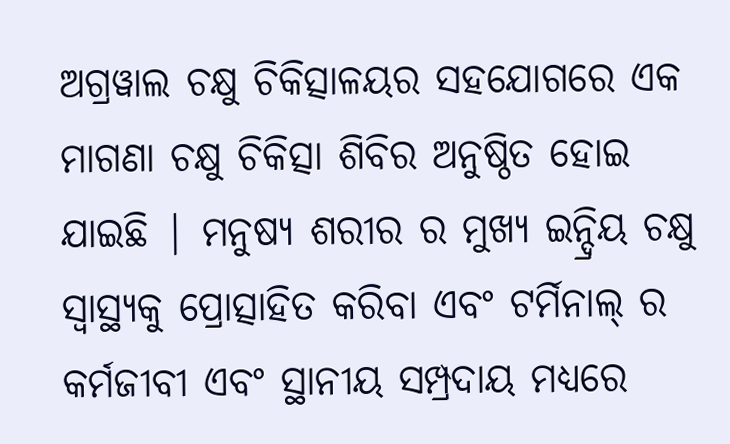ଅଗ୍ରୱାଲ ଚକ୍ଷୁ ଚିକିତ୍ସାଳୟର ସହଯୋଗରେ ଏକ ମାଗଣା ଚକ୍ଷୁ ଚିକିତ୍ସା ଶିବିର ଅନୁଷ୍ଠିତ ହୋଇ ଯାଇଛି | ମନୁଷ୍ୟ ଶରୀର ର ମୁଖ୍ୟ ଇନ୍ଦ୍ରିୟ ଚକ୍ଷୁ ସ୍ୱାସ୍ଥ୍ୟକୁ ପ୍ରୋତ୍ସାହିତ କରିବା ଏବଂ ଟର୍ମିନାଲ୍ ର କର୍ମଜୀବୀ ଏବଂ ସ୍ଥାନୀୟ ସମ୍ପ୍ରଦାୟ ମଧ୍ୟରେ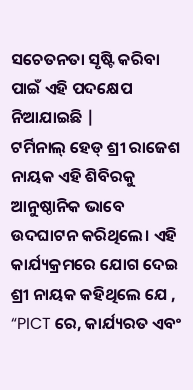ସଚେତନତା ସୃଷ୍ଟି କରିବା ପାଇଁ ଏହି ପଦକ୍ଷେପ ନିଆଯାଇଛି |
ଟର୍ମିନାଲ୍ ହେଡ୍ ଶ୍ରୀ ରାଜେଶ ନାୟକ ଏହି ଶିବିରକୁ ଆନୁଷ୍ଠାନିକ ଭାବେ ଉଦଘାଟନ କରିଥିଲେ। ଏହି କାର୍ଯ୍ୟକ୍ରମରେ ଯୋଗ ଦେଇ ଶ୍ରୀ ନାୟକ କହିଥିଲେ ଯେ , “PICT ରେ, କାର୍ଯ୍ୟରତ ଏବଂ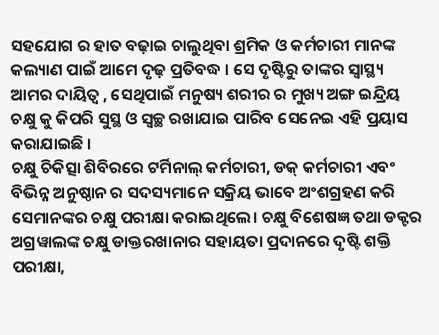ସହଯୋଗ ର ହାତ ବଢ଼ାଇ ଚାଲୁଥିବା ଶ୍ରମିକ ଓ କର୍ମଚାରୀ ମାନଙ୍କ କଲ୍ୟାଣ ପାଇଁ ଆମେ ଦୃଢ଼ ପ୍ରତିବଦ୍ଧ । ସେ ଦୃଷ୍ଟିରୁ ତାଙ୍କର ସ୍ଵାସ୍ଥ୍ୟ ଆମର ଦାୟିତ୍ଵ , ସେଥିପାଇଁ ମନୁଷ୍ୟ ଶରୀର ର ମୁଖ୍ୟ ଅଙ୍ଗ ଇନ୍ଦ୍ରିୟ ଚକ୍ଷୁ କୁ କିପରି ସୁସ୍ଥ ଓ ସ୍ଵଚ୍ଛ ରଖାଯାଇ ପାରିବ ସେନେଇ ଏହି ପ୍ରୟାସ କରାଯାଇଛି ।
ଚକ୍ଷୁ ଚିକିତ୍ସା ଶିବିରରେ ଟର୍ମିନାଲ୍ କର୍ମଚାରୀ, ଡକ୍ କର୍ମଚାରୀ ଏବଂ ବିଭିନ୍ନ ଅନୁଷ୍ଠାନ ର ସଦସ୍ୟମାନେ ସକ୍ରିୟ ଭାବେ ଅଂଶଗ୍ରହଣ କରି ସେମାନଙ୍କର ଚକ୍ଷୁ ପରୀକ୍ଷା କରାଇଥିଲେ। ଚକ୍ଷୁ ବିଶେଷଜ୍ଞ ତଥା ଡକ୍ଟର ଅଗ୍ରୱାଲଙ୍କ ଚକ୍ଷୁ ଡାକ୍ତରଖାନାର ସହାୟତା ପ୍ରଦାନରେ ଦୃଷ୍ଟି ଶକ୍ତି ପରୀକ୍ଷା,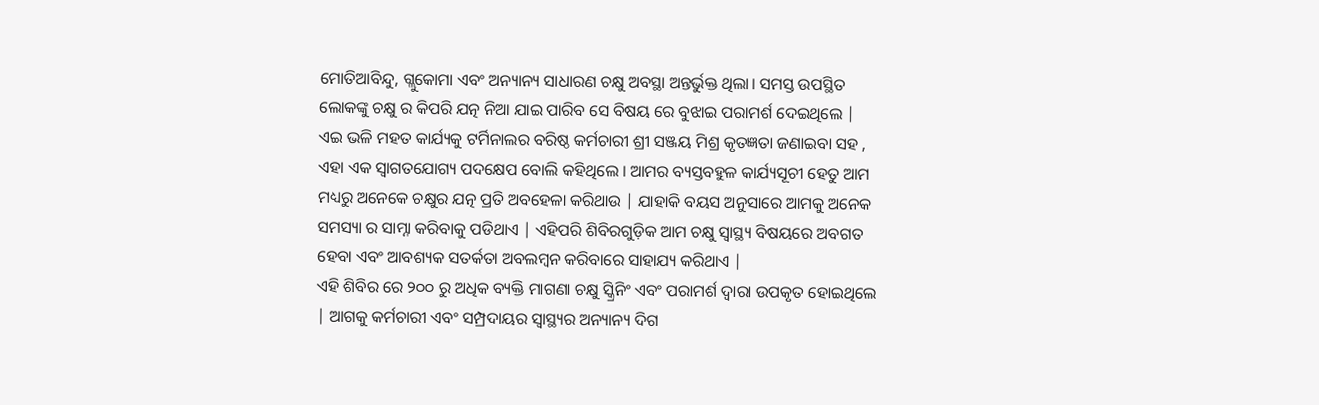ମୋତିଆବିନ୍ଦୁ, ଗ୍ଲୁକୋମା ଏବଂ ଅନ୍ୟାନ୍ୟ ସାଧାରଣ ଚକ୍ଷୁ ଅବସ୍ଥା ଅନ୍ତର୍ଭୁକ୍ତ ଥିଲା। ସମସ୍ତ ଉପସ୍ଥିତ ଲୋକଙ୍କୁ ଚକ୍ଷୁ ର କିପରି ଯତ୍ନ ନିଆ ଯାଇ ପାରିବ ସେ ବିଷୟ ରେ ବୁଝାଇ ପରାମର୍ଶ ଦେଇଥିଲେ |
ଏଇ ଭଳି ମହତ କାର୍ଯ୍ୟକୁ ଟର୍ମିନାଲର ବରିଷ୍ଠ କର୍ମଚାରୀ ଶ୍ରୀ ସଞ୍ଜୟ ମିଶ୍ର କୃତଜ୍ଞତା ଜଣାଇବା ସହ , ଏହା ଏକ ସ୍ୱାଗତଯୋଗ୍ୟ ପଦକ୍ଷେପ ବୋଲି କହିଥିଲେ । ଆମର ବ୍ୟସ୍ତବହୁଳ କାର୍ଯ୍ୟସୂଚୀ ହେତୁ ଆମ ମଧ୍ୟରୁ ଅନେକେ ଚକ୍ଷୁର ଯତ୍ନ ପ୍ରତି ଅବହେଳା କରିଥାଉ | ଯାହାକି ବୟସ ଅନୁସାରେ ଆମକୁ ଅନେକ ସମସ୍ୟା ର ସାମ୍ନା କରିବାକୁ ପଡିଥାଏ | ଏହିପରି ଶିବିରଗୁଡ଼ିକ ଆମ ଚକ୍ଷୁ ସ୍ୱାସ୍ଥ୍ୟ ବିଷୟରେ ଅବଗତ ହେବା ଏବଂ ଆବଶ୍ୟକ ସତର୍କତା ଅବଲମ୍ବନ କରିବାରେ ସାହାଯ୍ୟ କରିଥାଏ |
ଏହି ଶିବିର ରେ ୨୦୦ ରୁ ଅଧିକ ବ୍ୟକ୍ତି ମାଗଣା ଚକ୍ଷୁ ସ୍କ୍ରିନିଂ ଏବଂ ପରାମର୍ଶ ଦ୍ୱାରା ଉପକୃତ ହୋଇଥିଲେ | ଆଗକୁ କର୍ମଚାରୀ ଏବଂ ସମ୍ପ୍ରଦାୟର ସ୍ୱାସ୍ଥ୍ୟର ଅନ୍ୟାନ୍ୟ ଦିଗ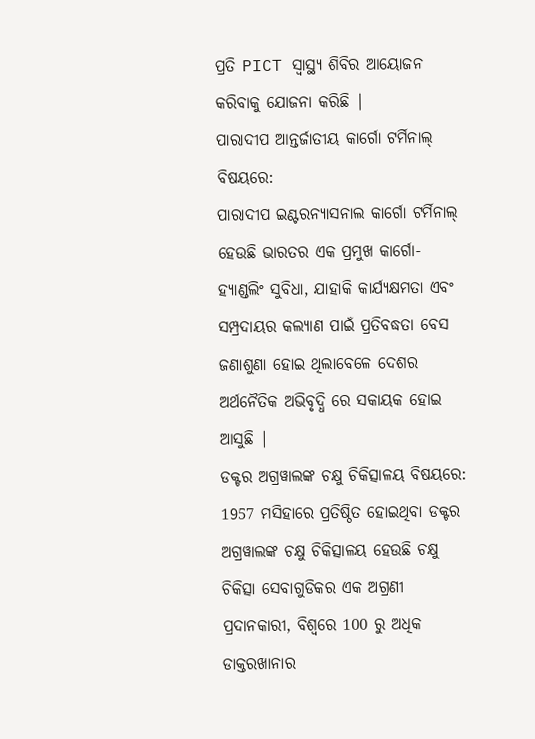ପ୍ରତି PICT ସ୍ୱାସ୍ଥ୍ୟ ଶିବିର ଆୟୋଜନ କରିବାକୁ ଯୋଜନା କରିଛି |
ପାରାଦୀପ ଆନ୍ତର୍ଜାତୀୟ କାର୍ଗୋ ଟର୍ମିନାଲ୍ ବିଷୟରେ:
ପାରାଦୀପ ଇଣ୍ଟରନ୍ୟାସନାଲ କାର୍ଗୋ ଟର୍ମିନାଲ୍ ହେଉଛି ଭାରତର ଏକ ପ୍ରମୁଖ କାର୍ଗୋ-ହ୍ୟାଣ୍ଡଲିଂ ସୁବିଧା, ଯାହାକି କାର୍ଯ୍ୟକ୍ଷମତା ଏବଂ ସମ୍ପ୍ରଦାୟର କଲ୍ୟାଣ ପାଇଁ ପ୍ରତିବଦ୍ଧତା ବେସ ଜଣାଶୁଣା ହୋଇ ଥିଲାବେଳେ ଦେଶର ଅର୍ଥନୈତିକ ଅଭିବୃଦ୍ଧି ରେ ସକାୟକ ହୋଇ ଆସୁଛି |
ଡକ୍ଟର ଅଗ୍ରୱାଲଙ୍କ ଚକ୍ଷୁ ଚିକିତ୍ସାଳୟ ବିଷୟରେ:
1957 ମସିହାରେ ପ୍ରତିଷ୍ଠିତ ହୋଇଥିବା ଡକ୍ଟର ଅଗ୍ରୱାଲଙ୍କ ଚକ୍ଷୁ ଚିକିତ୍ସାଳୟ ହେଉଛି ଚକ୍ଷୁ ଚିକିତ୍ସା ସେବାଗୁଡିକର ଏକ ଅଗ୍ରଣୀ ପ୍ରଦାନକାରୀ, ବିଶ୍ୱରେ 100 ରୁ ଅଧିକ ଡାକ୍ତରଖାନାର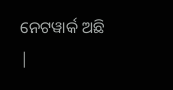ନେଟୱାର୍କ ଅଛି |